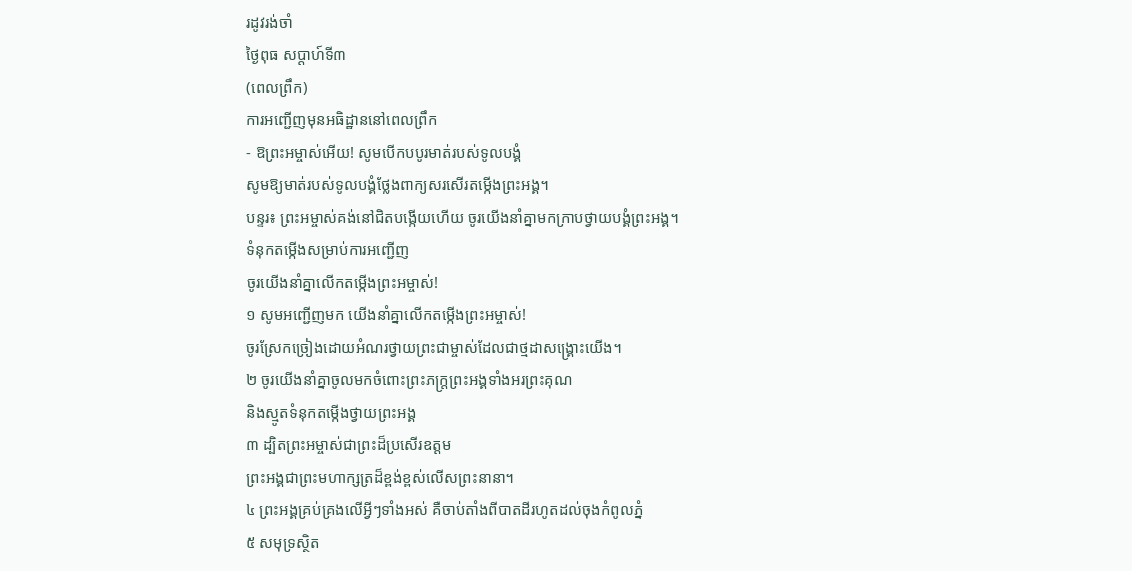រដូវរង់ចាំ
ថ្ងៃពុធ សប្ដាហ៍ទី៣
(ពេលព្រឹក)
ការអញ្ជើញមុនអធិដ្ឋាននៅពេលព្រឹក
- ឱព្រះអម្ចាស់អើយ! សូមបើកបបូរមាត់របស់ទូលបង្គំ
សូមឱ្យមាត់របស់ទូលបង្គំថ្លែងពាក្យសរសើរតម្កើងព្រះអង្គ។
បន្ទរ៖ ព្រះអម្ចាស់គង់នៅជិតបង្កើយហើយ ចូរយើងនាំគ្នាមកក្រាបថ្វាយបង្គំព្រះអង្គ។
ទំនុកតម្កើងសម្រាប់ការអញ្ជើញ
ចូរយើងនាំគ្នាលើកតម្កើងព្រះអម្ចាស់!
១ សូមអញ្ជើញមក យើងនាំគ្នាលើកតម្កើងព្រះអម្ចាស់!
ចូរស្រែកច្រៀងដោយអំណរថ្វាយព្រះជាម្ចាស់ដែលជាថ្មដាសង្គ្រោះយើង។
២ ចូរយើងនាំគ្នាចូលមកចំពោះព្រះភក្ត្រព្រះអង្គទាំងអរព្រះគុណ
និងស្មូតទំនុកតម្កើងថ្វាយព្រះអង្គ
៣ ដ្បិតព្រះអម្ចាស់ជាព្រះដ៏ប្រសើរឧត្ដម
ព្រះអង្គជាព្រះមហាក្សត្រដ៏ខ្ពង់ខ្ពស់លើសព្រះនានា។
៤ ព្រះអង្គគ្រប់គ្រងលើអ្វីៗទាំងអស់ គឺចាប់តាំងពីបាតដីរហូតដល់ចុងកំពូលភ្នំ
៥ សមុទ្រស្ថិត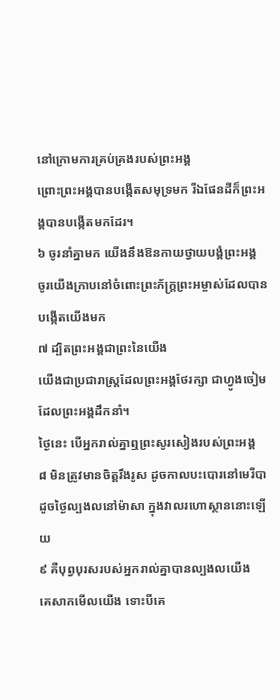នៅក្រោមការគ្រប់គ្រងរបស់ព្រះអង្គ
ព្រោះព្រះអង្គបានបង្កើតសមុទ្រមក រីឯផែនដីក៏ព្រះអង្គបានបង្កើតមកដែរ។
៦ ចូរនាំគ្នាមក យើងនឹងឱនកាយថ្វាយបង្គំព្រះអង្គ
ចូរយើងក្រាបនៅចំពោះព្រះភ័ក្ត្រព្រះអម្ចាស់ដែលបានបង្កើតយើងមក
៧ ដ្បិតព្រះអង្គជាព្រះនៃយើង
យើងជាប្រជារាស្ដ្រដែលព្រះអង្គថែរក្សា ជាហ្វូងចៀមដែលព្រះអង្គដឹកនាំ។
ថ្ងៃនេះ បើអ្នករាល់គ្នាឮព្រះសូរសៀងរបស់ព្រះអង្គ
៨ មិនត្រូវមានចិត្តរឹងរូស ដូចកាលបះបោរនៅមេរីបា
ដូចថ្ងៃល្បងលនៅម៉ាសា ក្នុងវាលរហោស្ថាននោះឡើយ
៩ គឺបុព្វបុរសរបស់អ្នករាល់គ្នាបានល្បងលយើង
គេសាកមើលយើង ទោះបីគេ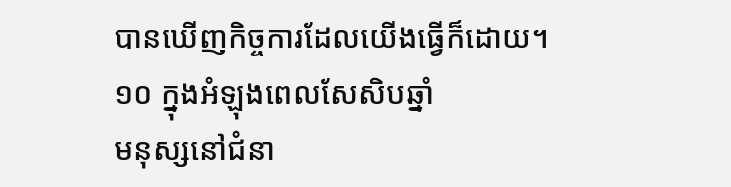បានឃើញកិច្ចការដែលយើងធ្វើក៏ដោយ។
១០ ក្នុងអំឡុងពេលសែសិបឆ្នាំ
មនុស្សនៅជំនា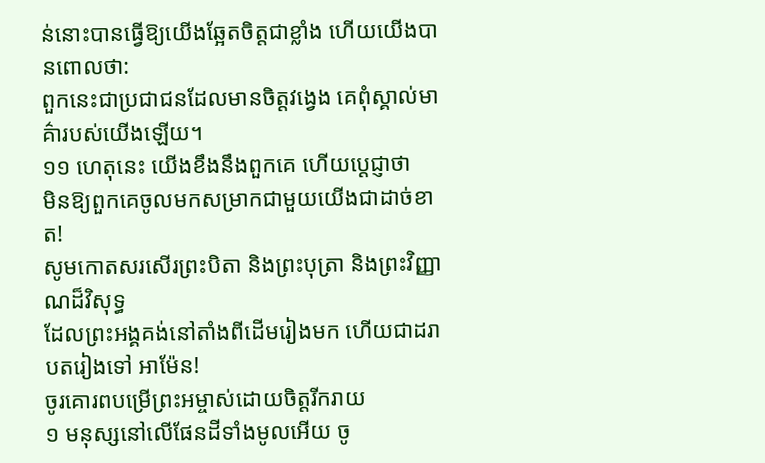ន់នោះបានធ្វើឱ្យយើងឆ្អែតចិត្តជាខ្លាំង ហើយយើងបានពោលថា:
ពួកនេះជាប្រជាជនដែលមានចិត្តវង្វេង គេពុំស្គាល់មាគ៌ារបស់យើងឡើយ។
១១ ហេតុនេះ យើងខឹងនឹងពួកគេ ហើយប្ដេជ្ញាថា
មិនឱ្យពួកគេចូលមកសម្រាកជាមួយយើងជាដាច់ខាត!
សូមកោតសរសើរព្រះបិតា និងព្រះបុត្រា និងព្រះវិញ្ញាណដ៏វិសុទ្ធ
ដែលព្រះអង្គគង់នៅតាំងពីដើមរៀងមក ហើយជាដរាបតរៀងទៅ អាម៉ែន!
ចូរគោរពបម្រើព្រះអម្ចាស់ដោយចិត្តរីករាយ
១ មនុស្សនៅលើផែនដីទាំងមូលអើយ ចូ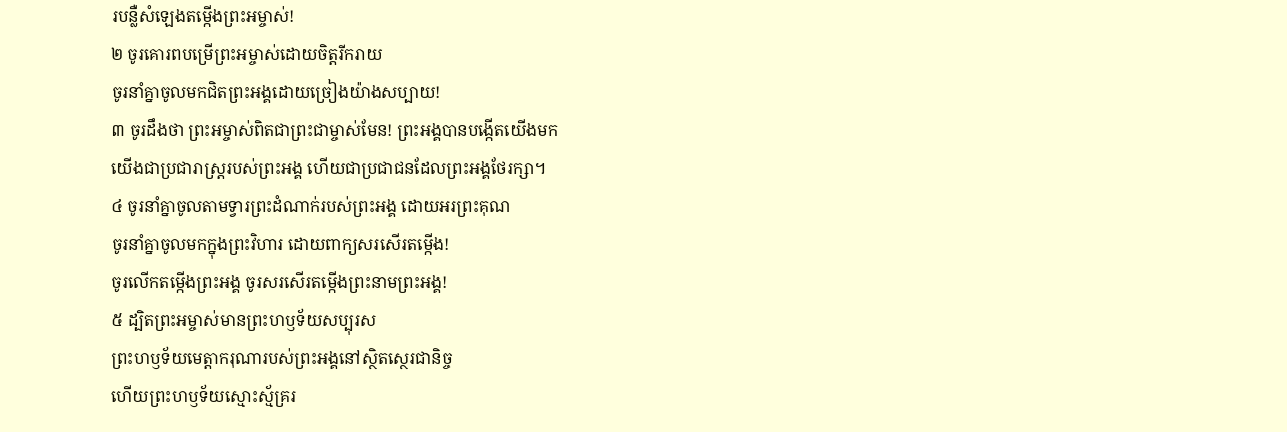របន្លឺសំឡេងតម្កើងព្រះអម្ចាស់!
២ ចូរគោរពបម្រើព្រះអម្ចាស់ដោយចិត្តរីករាយ
ចូរនាំគ្នាចូលមកជិតព្រះអង្គដោយច្រៀងយ៉ាងសប្បាយ!
៣ ចូរដឹងថា ព្រះអម្ចាស់ពិតជាព្រះជាម្ចាស់មែន! ព្រះអង្គបានបង្កើតយើងមក
យើងជាប្រជារាស្ដ្ររបស់ព្រះអង្គ ហើយជាប្រជាជនដែលព្រះអង្គថែរក្សា។
៤ ចូរនាំគ្នាចូលតាមទ្វារព្រះដំណាក់របស់ព្រះអង្គ ដោយអរព្រះគុណ
ចូរនាំគ្នាចូលមកក្នុងព្រះវិហារ ដោយពាក្យសរសើរតម្កើង!
ចូរលើកតម្កើងព្រះអង្គ ចូរសរសើរតម្កើងព្រះនាមព្រះអង្គ!
៥ ដ្បិតព្រះអម្ចាស់មានព្រះហឫទ័យសប្បុរស
ព្រះហឫទ័យមេត្តាករុណារបស់ព្រះអង្គនៅស្ថិតស្ថេរជានិច្ច
ហើយព្រះហឫទ័យស្មោះស្ម័គ្ររ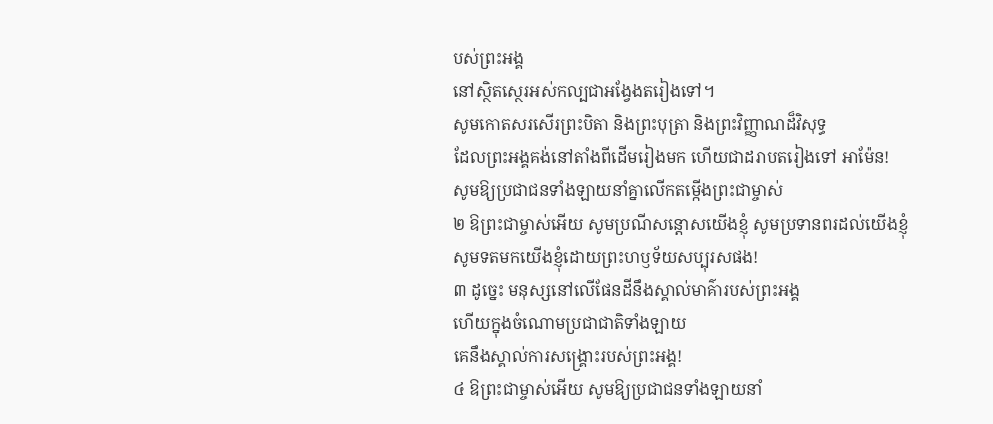បស់ព្រះអង្គ
នៅស្ថិតស្ថេរអស់កល្បជាអង្វែងតរៀងទៅ។
សូមកោតសរសើរព្រះបិតា និងព្រះបុត្រា និងព្រះវិញ្ញាណដ៏វិសុទ្ធ
ដែលព្រះអង្គគង់នៅតាំងពីដើមរៀងមក ហើយជាដរាបតរៀងទៅ អាម៉ែន!
សូមឱ្យប្រជាជនទាំងឡាយនាំគ្នាលើកតម្កើងព្រះជាម្ចាស់
២ ឱព្រះជាម្ចាស់អើយ សូមប្រណីសន្ដោសយើងខ្ញុំ សូមប្រទានពរដល់យើងខ្ញុំ
សូមទតមកយើងខ្ញុំដោយព្រះហឫទ័យសប្បុរសផង!
៣ ដូច្នេះ មនុស្សនៅលើផែនដីនឹងស្គាល់មាគ៌ារបស់ព្រះអង្គ
ហើយក្នុងចំណោមប្រជាជាតិទាំងឡាយ
គេនឹងស្គាល់ការសង្គ្រោះរបស់ព្រះអង្គ!
៤ ឱព្រះជាម្ចាស់អើយ សូមឱ្យប្រជាជនទាំងឡាយនាំ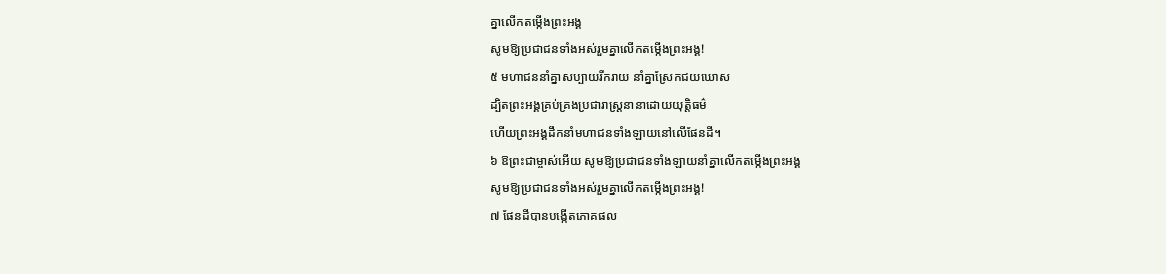គ្នាលើកតម្កើងព្រះអង្គ
សូមឱ្យប្រជាជនទាំងអស់រួមគ្នាលើកតម្កើងព្រះអង្គ!
៥ មហាជននាំគ្នាសប្បាយរីករាយ នាំគ្នាស្រែកជយឃោស
ដ្បិតព្រះអង្គគ្រប់គ្រងប្រជារាស្ដ្រនានាដោយយុត្តិធម៌
ហើយព្រះអង្គដឹកនាំមហាជនទាំងឡាយនៅលើផែនដី។
៦ ឱព្រះជាម្ចាស់អើយ សូមឱ្យប្រជាជនទាំងឡាយនាំគ្នាលើកតម្កើងព្រះអង្គ
សូមឱ្យប្រជាជនទាំងអស់រួមគ្នាលើកតម្កើងព្រះអង្គ!
៧ ផែនដីបានបង្កើតភោគផល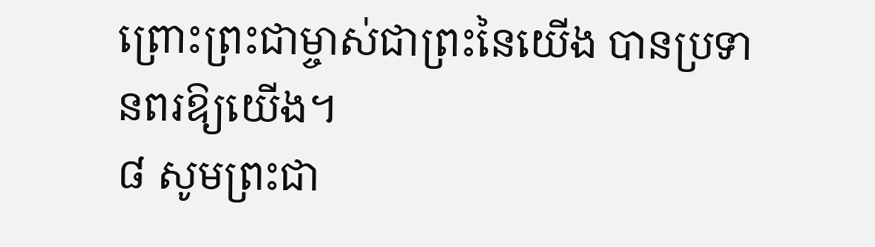ព្រោះព្រះជាម្ចាស់ជាព្រះនៃយើង បានប្រទានពរឱ្យយើង។
៨ សូមព្រះជា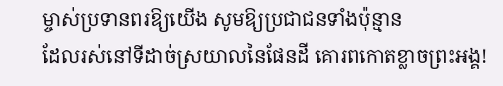ម្ចាស់ប្រទានពរឱ្យយើង សូមឱ្យប្រជាជនទាំងប៉ុន្មាន
ដែលរស់នៅទីដាច់ស្រយាលនៃផែនដី គោរពកោតខ្លាចព្រះអង្គ!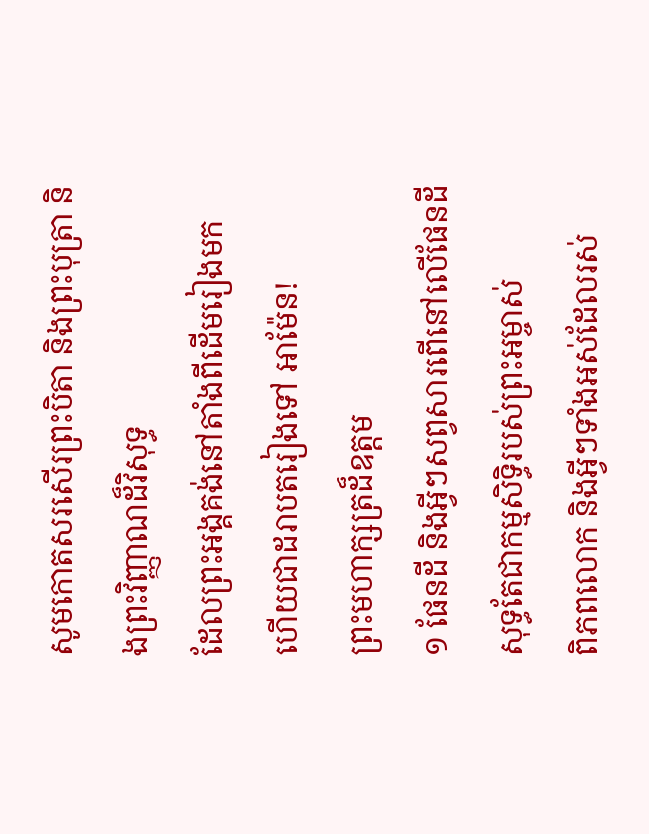សូមកោតសរសើរព្រះបិតា និងព្រះបុត្រា និងព្រះវិញ្ញាណដ៏វិសុទ្ធ
ដែលព្រះអង្គគង់នៅតាំងពីដើមរៀងមក ហើយជាដរាបតរៀងទៅ អាម៉ែន!
ព្រះមហាក្សត្រដ៏ឧត្ដម
១ ផែនដី និងអ្វីៗសព្វសារពើនៅលើផែនដី សុទ្ធតែជាកម្មសិទ្ធិរបស់ព្រះអម្ចាស់
ពិភពលោក និងអ្វីៗទាំងអស់ដែលរស់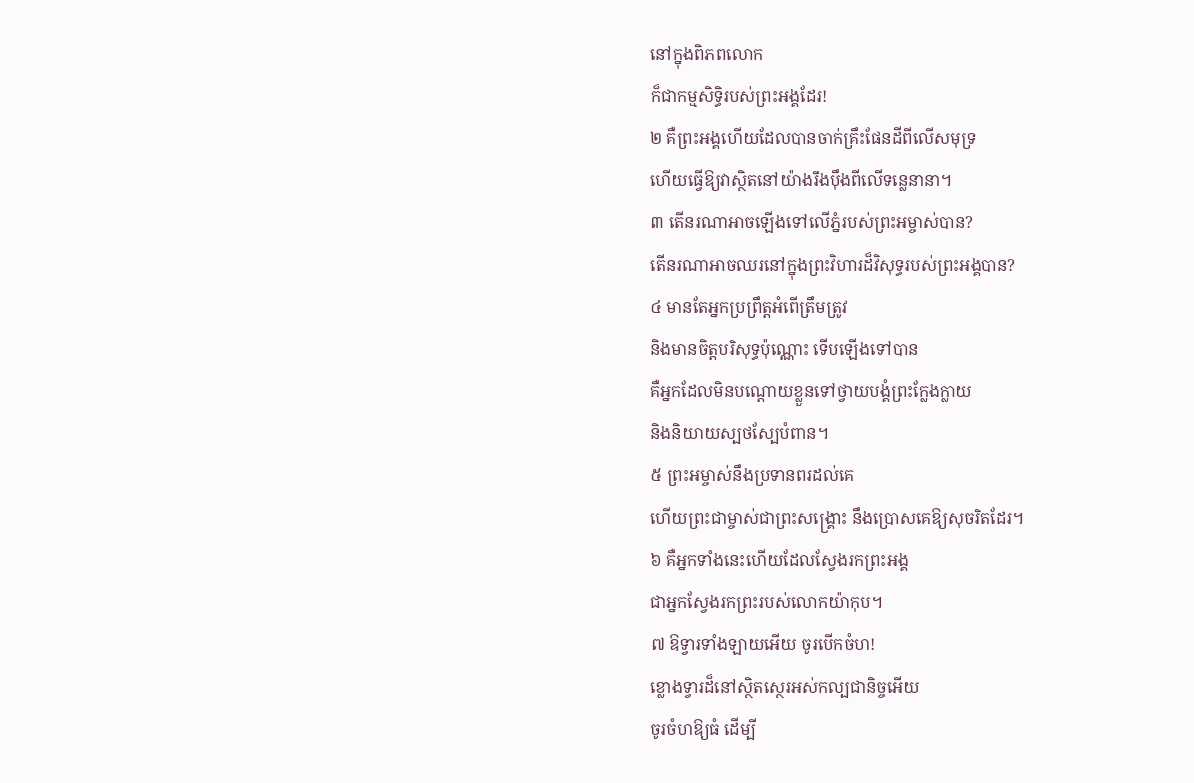នៅក្នុងពិភពលោក
ក៏ជាកម្មសិទ្ធិរបស់ព្រះអង្គដែរ!
២ គឺព្រះអង្គហើយដែលបានចាក់គ្រឹះផែនដីពីលើសមុទ្រ
ហើយធ្វើឱ្យវាស្ថិតនៅយ៉ាងរឹងប៉ឹងពីលើទន្លេនានា។
៣ តើនរណាអាចឡើងទៅលើភ្នំរបស់ព្រះអម្ចាស់បាន?
តើនរណាអាចឈរនៅក្នុងព្រះវិហារដ៏វិសុទ្ធរបស់ព្រះអង្គបាន?
៤ មានតែអ្នកប្រព្រឹត្តអំពើត្រឹមត្រូវ
និងមានចិត្តបរិសុទ្ធប៉ុណ្ណោះ ទើបឡើងទៅបាន
គឺអ្នកដែលមិនបណ្តោយខ្លួនទៅថ្វាយបង្គំព្រះក្លែងក្លាយ
និងនិយាយស្បថស្បែបំពាន។
៥ ព្រះអម្ចាស់នឹងប្រទានពរដល់គេ
ហើយព្រះជាម្ចាស់ជាព្រះសង្គ្រោះ នឹងប្រោសគេឱ្យសុចរិតដែរ។
៦ គឺអ្នកទាំងនេះហើយដែលស្វែងរកព្រះអង្គ
ជាអ្នកស្វែងរកព្រះរបស់លោកយ៉ាកុប។
៧ ឱទ្វារទាំងឡាយអើយ ចូរបើកចំហ!
ខ្លោងទ្វារដ៏នៅស្ថិតស្ថេរអស់កល្បជានិច្ចអើយ
ចូរចំហឱ្យធំ ដើម្បី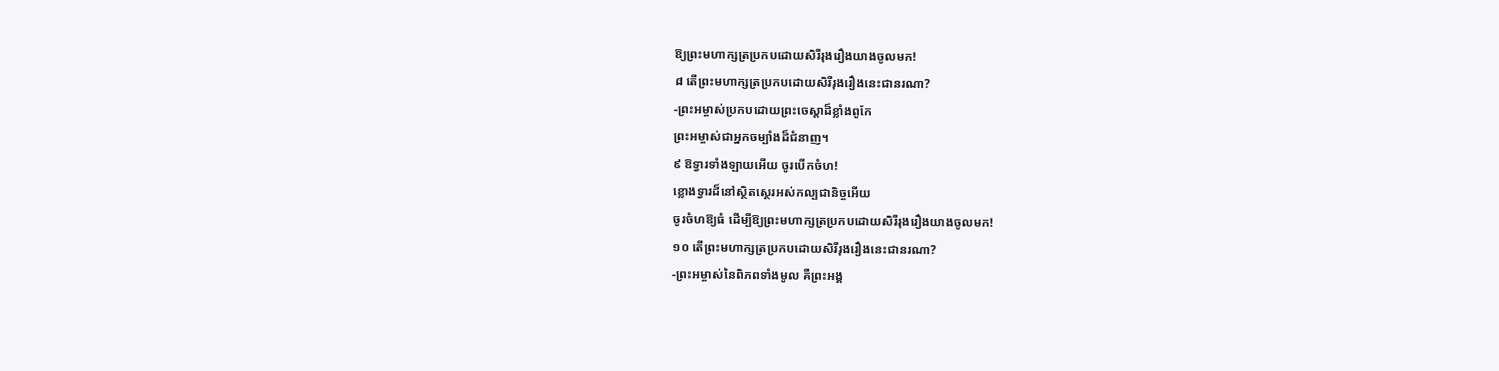ឱ្យព្រះមហាក្សត្រប្រកបដោយសិរីរុងរឿងយាងចូលមក!
៨ តើព្រះមហាក្សត្រប្រកបដោយសិរីរុងរឿងនេះជានរណា?
-ព្រះអម្ចាស់ប្រកបដោយព្រះចេស្ដាដ៏ខ្លាំងពូកែ
ព្រះអម្ចាស់ជាអ្នកចម្បាំងដ៏ជំនាញ។
៩ ឱទ្វារទាំងឡាយអើយ ចូរបើកចំហ!
ខ្លោងទ្វារដ៏នៅស្ថិតស្ថេរអស់កល្បជានិច្ចអើយ
ចូរចំហឱ្យធំ ដើម្បីឱ្យព្រះមហាក្សត្រប្រកបដោយសិរីរុងរឿងយាងចូលមក!
១០ តើព្រះមហាក្សត្រប្រកបដោយសិរីរុងរឿងនេះជានរណា?
-ព្រះអម្ចាស់នៃពិភពទាំងមូល គឺព្រះអង្គ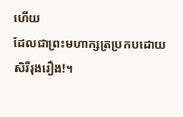ហើយ
ដែលជាព្រះមហាក្សត្រប្រកបដោយសិរីរុងរឿង!។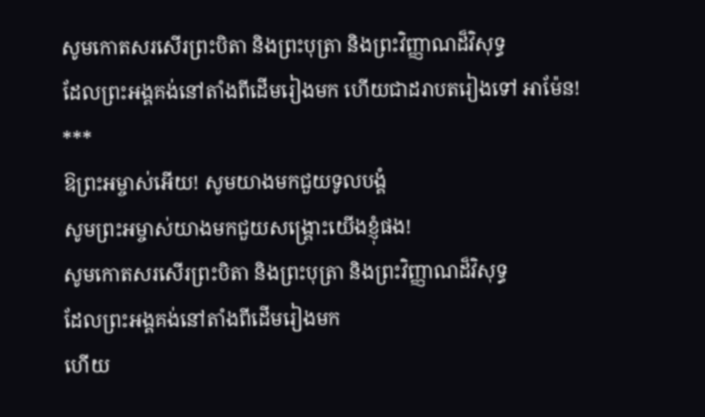សូមកោតសរសើរព្រះបិតា និងព្រះបុត្រា និងព្រះវិញ្ញាណដ៏វិសុទ្ធ
ដែលព្រះអង្គគង់នៅតាំងពីដើមរៀងមក ហើយជាដរាបតរៀងទៅ អាម៉ែន!
***
ឱព្រះអម្ចាស់អើយ! សូមយាងមកជួយទូលបង្គំ
សូមព្រះអម្ចាស់យាងមកជួយសង្គ្រោះយើងខ្ញុំផង!
សូមកោតសរសើរព្រះបិតា និងព្រះបុត្រា និងព្រះវិញ្ញាណដ៏វិសុទ្ធ
ដែលព្រះអង្គគង់នៅតាំងពីដើមរៀងមក
ហើយ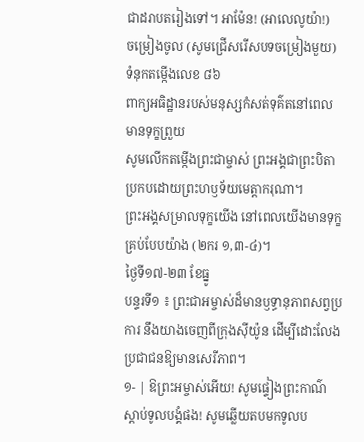ជាដរាបតរៀងទៅ។ អាម៉ែន! (អាលេលូយ៉ា!)
ចម្រៀងចូល (សូមជ្រើសរើសបទចម្រៀងមួយ)
ទំនុកតម្កើងលេខ ៨៦
ពាក្យអធិដ្ឋានរបស់មនុស្សកំសត់ទុគ៌តនៅពេលមានទុក្ខព្រួយ
សូមលើកតម្កើងព្រះជាម្ចាស់ ព្រះអង្គជាព្រះបិតាប្រកបដោយព្រះហឫទ័យមេត្តាករុណា។
ព្រះអង្គសម្រាលទុក្ខយើង នៅពេលយើងមានទុក្ខគ្រប់បែបយ៉ាង (២ករ ១,៣-៤)។
ថ្ងៃទី១៧-២៣ ខែធ្នូ
បន្ទរទី១ ៖ ព្រះជាអម្ចាស់ដ៏មានឫទ្ធានុភាពសព្វប្រការ នឹងយាងចេញពីក្រុងស៊ីយ៉ូន ដើម្បីដោះលែងប្រជាជនឱ្យមានសេរីភាព។
១- | ឱព្រះអម្ចាស់អើយ! សូមផ្ទៀងព្រះកាណ៌ស្តាប់ទូលបង្គំផង! សូមឆ្លើយតបមកទូលប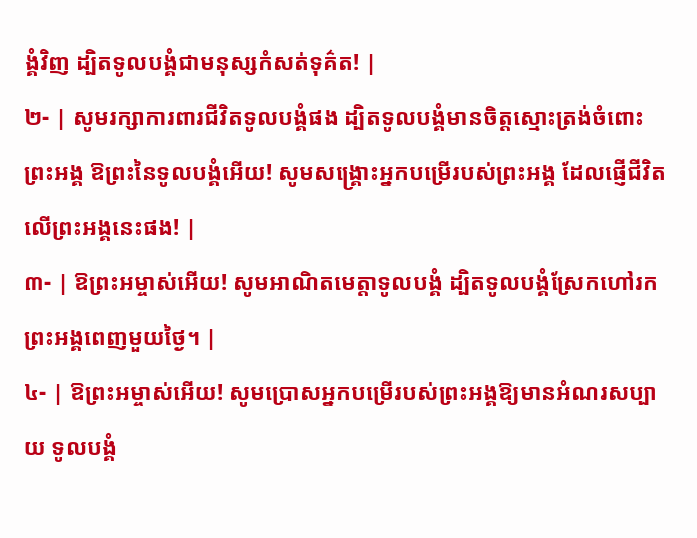ង្គំវិញ ដ្បិតទូលបង្គំជាមនុស្សកំសត់ទុគ៌ត! |
២- | សូមរក្សាការពារជីវិតទូលបង្គំផង ដ្បិតទូលបង្គំមានចិត្តស្មោះត្រង់ចំពោះព្រះអង្គ ឱព្រះនៃទូលបង្គំអើយ! សូមសង្គ្រោះអ្នកបម្រើរបស់ព្រះអង្គ ដែលផ្ញើជីវិតលើព្រះអង្គនេះផង! |
៣- | ឱព្រះអម្ចាស់អើយ! សូមអាណិតមេត្តាទូលបង្គំ ដ្បិតទូលបង្គំស្រែកហៅរកព្រះអង្គពេញមួយថ្ងៃ។ |
៤- | ឱព្រះអម្ចាស់អើយ! សូមប្រោសអ្នកបម្រើរបស់ព្រះអង្គឱ្យមានអំណរសប្បាយ ទូលបង្គំ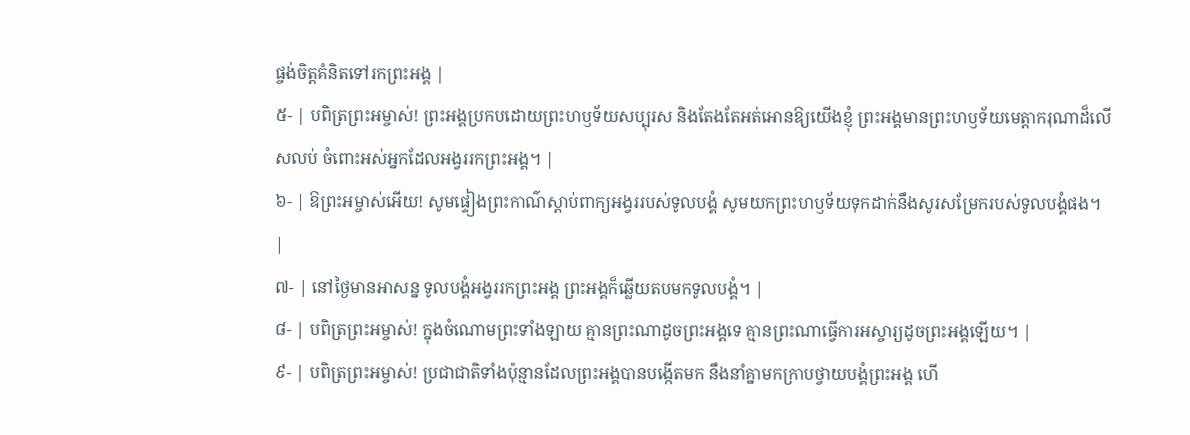ផ្ចង់ចិត្តគំនិតទៅរកព្រះអង្គ |
៥- | បពិត្រព្រះអម្ចាស់! ព្រះអង្គប្រកបដោយព្រះហឫទ័យសប្បុរស និងតែងតែអត់អោនឱ្យយើងខ្ញុំ ព្រះអង្គមានព្រះហឫទ័យមេត្តាករុណាដ៏លើសលប់ ចំពោះអស់អ្នកដែលអង្វររកព្រះអង្គ។ |
៦- | ឱព្រះអម្ចាស់អើយ! សូមផ្ទៀងព្រះកាណ៌ស្តាប់ពាក្យអង្វររបស់ទូលបង្គំ សូមយកព្រះហឫទ័យទុកដាក់នឹងសូរសម្រែករបស់ទូលបង្គំផង។ |
៧- | នៅថ្ងៃមានអាសន្ន ទូលបង្គំអង្វររកព្រះអង្គ ព្រះអង្គក៏ឆ្លើយតបមកទូលបង្គំ។ |
៨- | បពិត្រព្រះអម្ចាស់! ក្នុងចំណោមព្រះទាំងឡាយ គ្មានព្រះណាដូចព្រះអង្គទេ គ្មានព្រះណាធ្វើការអស្ចារ្យដូចព្រះអង្គឡើយ។ |
៩- | បពិត្រព្រះអម្ចាស់! ប្រជាជាតិទាំងប៉ុន្មានដែលព្រះអង្គបានបង្កើតមក នឹងនាំគ្នាមកក្រាបថ្វាយបង្គំព្រះអង្គ ហើ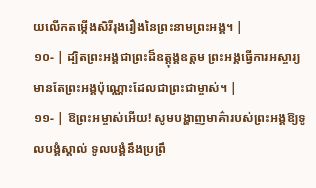យលើកតម្កើងសិរីរុងរឿងនៃព្រះនាមព្រះអង្គ។ |
១០- | ដ្បិតព្រះអង្គជាព្រះដ៏ឧត្តុង្គឧត្តម ព្រះអង្គធ្វើការអស្ចារ្យ មានតែព្រះអង្គប៉ុណ្ណោះដែលជាព្រះជាម្ចាស់។ |
១១- | ឱព្រះអម្ចាស់អើយ! សូមបង្ហាញមាគ៌ារបស់ព្រះអង្គឱ្យទូលបង្គំស្គាល់ ទូលបង្គំនឹងប្រព្រឹ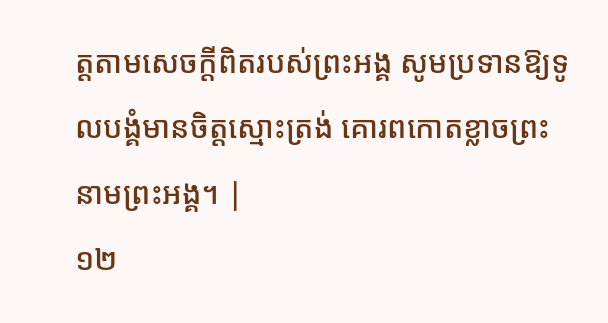ត្តតាមសេចក្តីពិតរបស់ព្រះអង្គ សូមប្រទានឱ្យទូលបង្គំមានចិត្តស្មោះត្រង់ គោរពកោតខ្លាចព្រះនាមព្រះអង្គ។ |
១២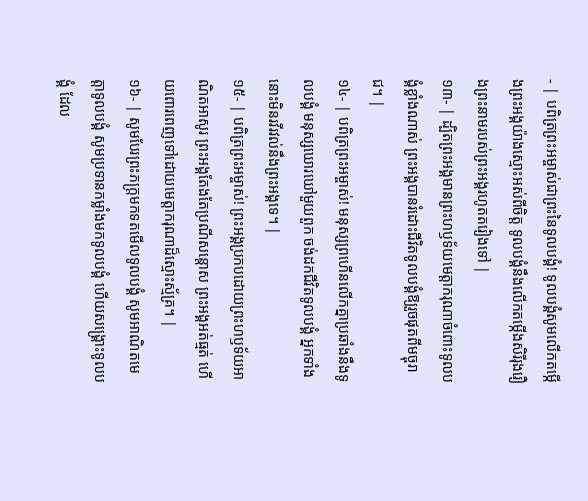- | បពិត្រព្រះអម្ចាស់ជាព្រះនៃទូលបង្គំ! ទូលបង្គំសូមលើកតម្កើងព្រះអង្គយ៉ាងស្មោះអស់ពីចិត្ត ទូលបង្គំនឹងលើកតម្កើងសិរីរុងរឿងព្រះនាមរបស់ព្រះអង្គរហូតតរៀងទៅ |
១៣- | ដ្បិតព្រះអង្គមានព្រះហឫទ័យមេត្តាករុណាចំពោះទូលបង្គំខ្លាំងណាស់ ព្រះអង្គបានរំដោះជីវិតទូលបង្គំឱ្យរួចផុតពីមច្ចុរាជ។ |
១៤- | បពិត្រព្រះអម្ចាស់! មនុស្សព្រហើនលើកគ្នាប្រឆាំងនឹងទូលបង្គំ មនុស្សឃោរឃៅមួយពួក ចង់ដកជីវិតទូលបង្គំ អ្នកទាំងនោះមិនរវីរវល់នឹងព្រះអង្គទេ។ |
១៥- | បពិត្រព្រះអម្ចាស់! ព្រះអង្គប្រកបដោយព្រះហឫទ័យអាណិតអាសូរ ព្រះអង្គតែងតែប្រណីសន្តោស ព្រះអង្គអត់ធ្មត់ ហើយពោរពេញទៅដោយមេត្តាករុណាដ៏ស្មោះស្ម័គ្រ។ |
១៦- | សូមបែរព្រះភក្រ្តមកទតមើលទូលបង្គំ សូមអាណិតមេត្តាទូលបង្គំ សូមប្រទានកម្លាំងមកទូលបង្គំ ហើយសង្គ្រោះទូលបង្គំ ដែល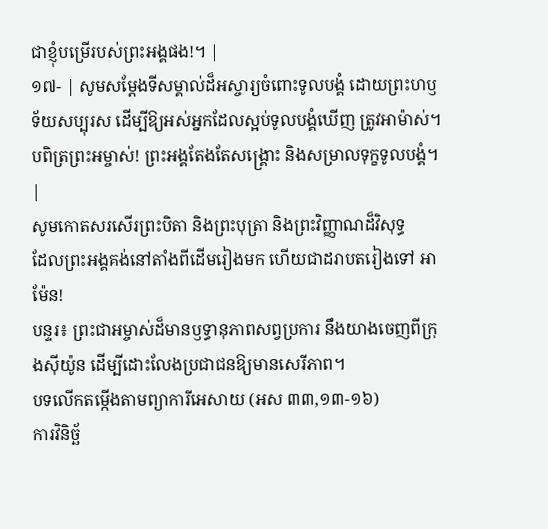ជាខ្ញុំបម្រើរបស់ព្រះអង្គផង!។ |
១៧- | សូមសម្តែងទីសម្គាល់ដ៏អស្ចារ្យចំពោះទូលបង្គំ ដោយព្រះហឫទ័យសប្បុរស ដើម្បីឱ្យអស់អ្នកដែលស្អប់ទូលបង្គំឃើញ ត្រូវអាម៉ាស់។ បពិត្រព្រះអម្ចាស់! ព្រះអង្គតែងតែសង្គ្រោះ និងសម្រាលទុក្ខទូលបង្គំ។ |
សូមកោតសរសើរព្រះបិតា និងព្រះបុត្រា និងព្រះវិញ្ញាណដ៏វិសុទ្ធ
ដែលព្រះអង្គគង់នៅតាំងពីដើមរៀងមក ហើយជាដរាបតរៀងទៅ អាម៉ែន!
បន្ទរ៖ ព្រះជាអម្ចាស់ដ៏មានឫទ្ធានុភាពសព្វប្រការ នឹងយាងចេញពីក្រុងស៊ីយ៉ូន ដើម្បីដោះលែងប្រជាជនឱ្យមានសេរីភាព។
បទលើកតម្កើងតាមព្យាការីអេសាយ (អស ៣៣,១៣-១៦)
ការវិនិច្ឆ័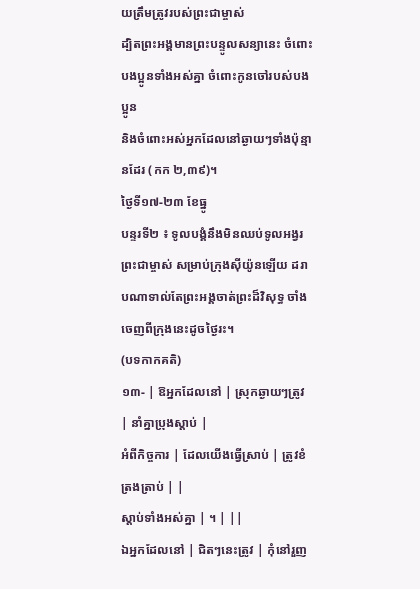យត្រឹមត្រូវរបស់ព្រះជាម្ចាស់
ដ្បិតព្រះអង្គមានព្រះបន្ទូលសន្យានេះ ចំពោះបងប្អូនទាំងអស់គ្នា ចំពោះកូនចៅរបស់បងប្អូន
និងចំពោះអស់អ្នកដែលនៅឆ្ងាយៗទាំងប៉ុន្មានដែរ (កក ២,៣៩)។
ថ្ងៃទី១៧-២៣ ខែធ្នូ
បន្ទរទី២ ៖ ទូលបង្គំនឹងមិនឈប់ទូលអង្វរព្រះជាម្ចាស់ សម្រាប់ក្រុងស៊ីយ៉ូនឡើយ ដរាបណាទាល់តែព្រះអង្គចាត់ព្រះដ៏វិសុទ្ធ ចាំងចេញពីក្រុងនេះដូចថ្ងៃរះ។
(បទកាកគតិ)
១៣- | ឱអ្នកដែលនៅ | ស្រុកឆ្ងាយៗត្រូវ | នាំគ្នាប្រុងស្តាប់ |
អំពីកិច្ចការ | ដែលយើងធ្វើស្រាប់ | ត្រូវខំត្រងត្រាប់ | |
ស្តាប់ទាំងអស់គ្នា | ។ | ||
ឯអ្នកដែលនៅ | ជិតៗនេះត្រូវ | កុំនៅរួញ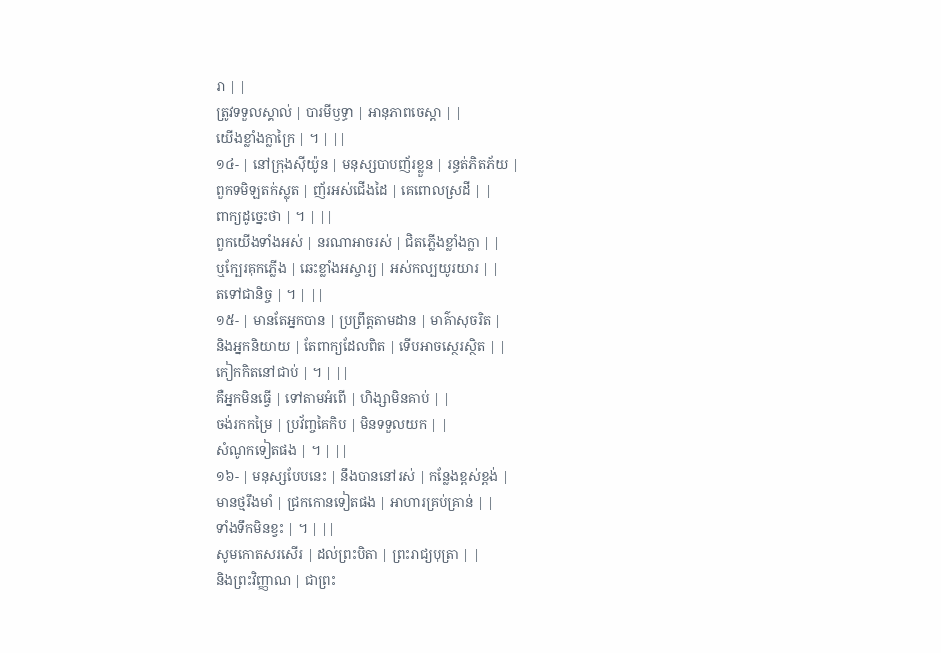រា | |
ត្រូវទទួលស្គាល់ | បារមីឫទ្ធា | អានុភាពចេស្តា | |
យើងខ្លាំងក្លាក្រៃ | ។ | ||
១៤- | នៅក្រុងស៊ីយ៉ូន | មនុស្សបាបញ័រខ្លួន | រន្ធត់ភិតភ័យ |
ពួកទមិឡតក់ស្លុត | ញ័រអស់ជើងដៃ | គេពោលស្រដី | |
ពាក្យដូច្នេះថា | ។ | ||
ពួកយើងទាំងអស់ | នរណាអាចរស់ | ជិតភ្លើងខ្លាំងក្លា | |
ឬក្បែរគុកភ្លើង | ឆេះខ្លាំងអស្ចារ្យ | អស់កល្បយូរយារ | |
តទៅជានិច្ច | ។ | ||
១៥- | មានតែអ្នកបាន | ប្រព្រឹត្តតាមដាន | មាគ៌ាសុចរិត |
និងអ្នកនិយាយ | តែពាក្យដែលពិត | ទើបអាចស្ថេរស្ថិត | |
កៀកកិតនៅជាប់ | ។ | ||
គឺអ្នកមិនធ្វើ | ទៅតាមអំពើ | ហិង្សាមិនគាប់ | |
ចង់រកកម្រៃ | ប្រវ័ញ្ចគៃកិប | មិនទទួលយក | |
សំណូកទៀតផង | ។ | ||
១៦- | មនុស្សបែបនេះ | នឹងបាននៅរស់ | កន្លែងខ្ពស់ខ្ពង់ |
មានថ្មរឹងមាំ | ជ្រកកោនទៀតផង | អាហារគ្រប់គ្រាន់ | |
ទាំងទឹកមិនខ្វះ | ។ | ||
សូមកោតសរសើរ | ដល់ព្រះបិតា | ព្រះរាជ្យបុត្រា | |
និងព្រះវិញ្ញាណ | ជាព្រះ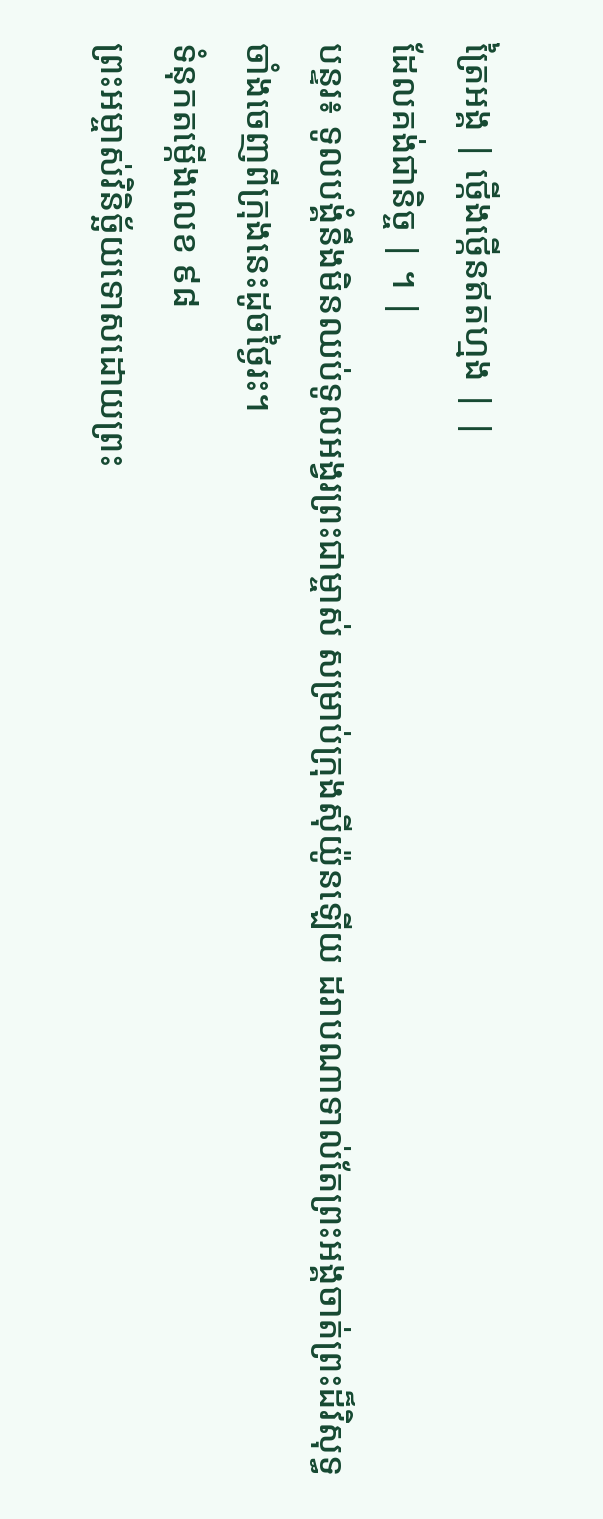ត្រៃអង្គ | ថ្កើងថ្កើនឥតហ្មង | |
ដែលគង់ជានិច្ច | ។ |
បន្ទរ៖ ទូលបង្គំនឹងមិនឈប់ទូលអង្វរព្រះជាម្ចាស់ សម្រាប់ក្រុងស៊ីយ៉ូនឡើយ ដរាបណាទាល់តែព្រះអង្គចាត់ព្រះដ៏វិសុទ្ធ ចាំងចេញពីក្រុងនេះដូចថ្ងៃរះ។
ទំនុកតម្កើងលេខ ៩៨
ព្រះអម្ចាស់វិនិច្ឆ័យទោសដោយព្រះ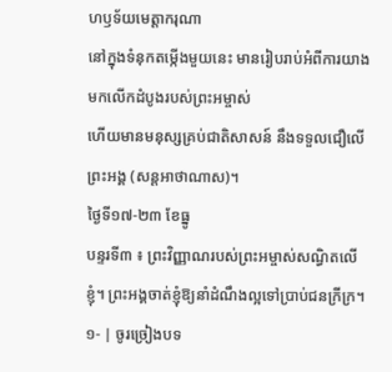ហឫទ័យមេត្តាករុណា
នៅក្នុងទំនុកតម្កើងមួយនេះ មានរៀបរាប់អំពីការយាងមកលើកដំបូងរបស់ព្រះអម្ចាស់
ហើយមានមនុស្សគ្រប់ជាតិសាសន៍ នឹងទទួលជឿលើព្រះអង្គ (សន្តអាថាណាស)។
ថ្ងៃទី១៧-២៣ ខែធ្នូ
បន្ទរទី៣ ៖ ព្រះវិញ្ញាណរបស់ព្រះអម្ចាស់សណ្ធិតលើខ្ញុំ។ ព្រះអង្គចាត់ខ្ញុំឱ្យនាំដំណឹងល្អទៅប្រាប់ជនក្រីក្រ។
១- | ចូរច្រៀងបទ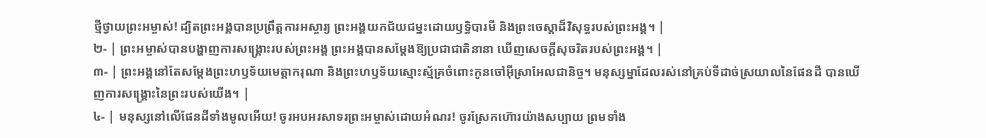ថ្មីថ្វាយព្រះអម្ចាស់! ដ្បិតព្រះអង្គបានប្រព្រឹត្តការអស្ចារ្យ ព្រះអង្គយកជ័យជម្នះដោយឫទ្ធិបារមី និងព្រះចេស្តាដ៏វិសុទ្ធរបស់ព្រះអង្គ។ |
២- | ព្រះអម្ចាស់បានបង្ហាញការសង្គ្រោះរបស់ព្រះអង្គ ព្រះអង្គបានសម្តែងឱ្យប្រជាជាតិនានា ឃើញសេចក្តីសុចរិតរបស់ព្រះអង្គ។ |
៣- | ព្រះអង្គនៅតែសម្តែងព្រះហឫទ័យមេត្តាករុណា និងព្រះហឫទ័យស្មោះស្ម័គ្រចំពោះកូនចៅអ៊ីស្រាអែលជានិច្ច។ មនុស្សម្នាដែលរស់នៅគ្រប់ទីដាច់ស្រយាលនៃផែនដី បានឃើញការសង្គ្រោះនៃព្រះរបស់យើង។ |
៤- | មនុស្សនៅលើផែនដីទាំងមូលអើយ! ចូរអបអរសាទរព្រះអម្ចាស់ដោយអំណរ! ចូរស្រែកហ៊ោរយ៉ាងសប្បាយ ព្រមទាំង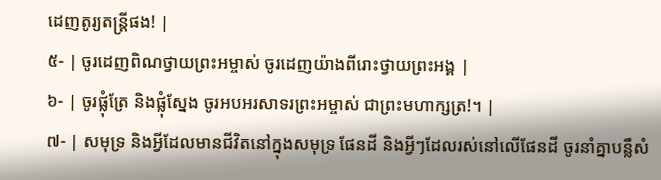ដេញតូរ្យតន្ត្រីផង! |
៥- | ចូរដេញពិណថ្វាយព្រះអម្ចាស់ ចូរដេញយ៉ាងពីរោះថ្វាយព្រះអង្គ |
៦- | ចូរផ្លុំត្រែ និងផ្លុំស្នែង ចូរអបអរសាទរព្រះអម្ចាស់ ជាព្រះមហាក្សត្រ!។ |
៧- | សមុទ្រ និងអ្វីដែលមានជីវិតនៅក្នុងសមុទ្រ ផែនដី និងអ្វីៗដែលរស់នៅលើផែនដី ចូរនាំគ្នាបន្លឺសំ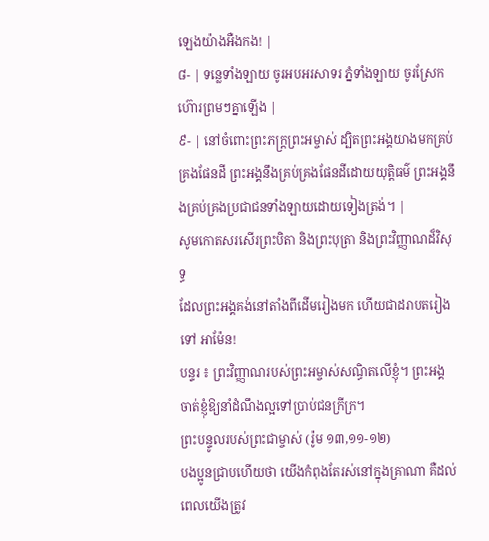ឡេងយ៉ាងអឺងកង! |
៨- | ទន្លេទាំងឡាយ ចូរអបអរសាទរ ភ្នំទាំងឡាយ ចូរស្រែកហ៊ោរព្រមៗគ្នាឡើង |
៩- | នៅចំពោះព្រះភក្រ្តព្រះអម្ចាស់ ដ្បិតព្រះអង្គយាងមកគ្រប់គ្រងផែនដី ព្រះអង្គនឹងគ្រប់គ្រងផែនដីដោយយុត្តិធម៌ ព្រះអង្គនឹងគ្រប់គ្រងប្រជាជនទាំងឡាយដោយទៀងត្រង់។ |
សូមកោតសរសើរព្រះបិតា និងព្រះបុត្រា និងព្រះវិញ្ញាណដ៏វិសុទ្ធ
ដែលព្រះអង្គគង់នៅតាំងពីដើមរៀងមក ហើយជាដរាបតរៀងទៅ អាម៉ែន!
បន្ទរ ៖ ព្រះវិញ្ញាណរបស់ព្រះអម្ចាស់សណ្ធិតលើខ្ញុំ។ ព្រះអង្គចាត់ខ្ញុំឱ្យនាំដំណឹងល្អទៅប្រាប់ជនក្រីក្រ។
ព្រះបន្ទូលរបស់ព្រះជាម្ចាស់ (រ៉ូម ១៣,១១-១២)
បងប្អូនជ្រាបហើយថា យើងកំពុងតែរស់នៅក្នុងគ្រាណា គឺដល់ពេលយើងត្រូវ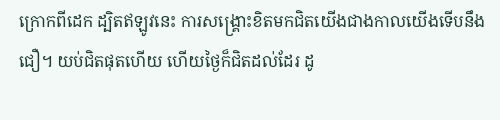ក្រោកពីដេក ដ្បិតឥឡូវនេះ ការសង្គ្រោះខិតមកជិតយើងជាងកាលយើងទើបនឹងជឿ។ យប់ជិតផុតហើយ ហើយថ្ងៃក៏ជិតដល់ដែរ ដូ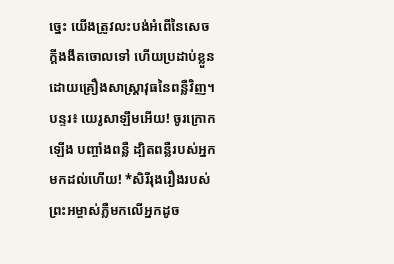ច្នេះ យើងត្រូវលះបង់អំពើនៃសេចក្ដីងងឹតចោលទៅ ហើយប្រដាប់ខ្លួនដោយគ្រឿងសាស្ត្រាវុធនៃពន្លឺវិញ។
បន្ទរ៖ យេរូសាឡឹមអើយ! ចូរក្រោកឡើង បញ្ចាំងពន្លឺ ដ្បិតពន្លឺរបស់អ្នកមកដល់ហើយ! *សិរីរុងរឿងរបស់ព្រះអម្ចាស់ភ្លឺមកលើអ្នកដូច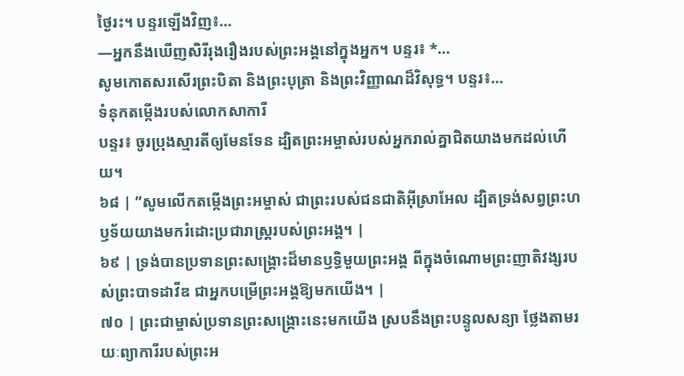ថ្ងៃរះ។ បន្ទរឡើងវិញ៖…
—អ្នកនឹងឃើញសិរីរុងរឿងរបស់ព្រះអង្គនៅក្នុងអ្នក។ បន្ទរ៖ *…
សូមកោតសរសើរព្រះបិតា និងព្រះបុត្រា និងព្រះវិញ្ញាណដ៏វិសុទ្ធ។ បន្ទរ៖…
ទំនុកតម្កើងរបស់លោកសាការី
បន្ទរ៖ ចូរប្រុងស្មារតីឲ្យមែនទែន ដ្បិតព្រះអម្ចាស់របស់អ្នករាល់គ្នាជិតយាងមកដល់ហើយ។
៦៨ | ”សូមលើកតម្កើងព្រះអម្ចាស់ ជាព្រះរបស់ជនជាតិអ៊ីស្រាអែល ដ្បិតទ្រង់សព្វព្រះហឫទ័យយាងមករំដោះប្រជារាស្ត្ររបស់ព្រះអង្គ។ |
៦៩ | ទ្រង់បានប្រទានព្រះសង្គ្រោះដ៏មានឫទ្ធិមួយព្រះអង្គ ពីក្នុងចំណោមព្រះញាតិវង្សរបស់ព្រះបាទដាវីឌ ជាអ្នកបម្រើព្រះអង្គឱ្យមកយើង។ |
៧០ | ព្រះជាម្ចាស់ប្រទានព្រះសង្គ្រោះនេះមកយើង ស្របនឹងព្រះបន្ទូលសន្យា ថ្លែងតាមរយៈព្យាការីរបស់ព្រះអ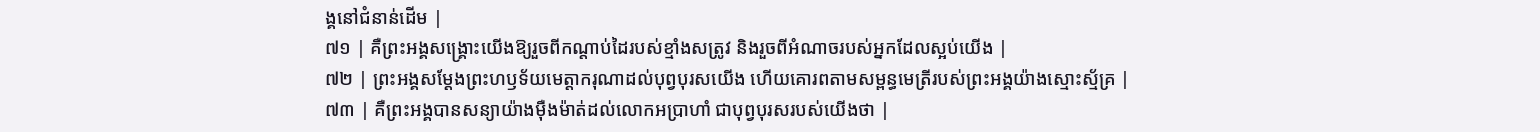ង្គនៅជំនាន់ដើម |
៧១ | គឺព្រះអង្គសង្គ្រោះយើងឱ្យរួចពីកណ្តាប់ដៃរបស់ខ្មាំងសត្រូវ និងរួចពីអំណាចរបស់អ្នកដែលស្អប់យើង |
៧២ | ព្រះអង្គសម្ដែងព្រះហឫទ័យមេត្តាករុណាដល់បុព្វបុរសយើង ហើយគោរពតាមសម្ពន្ធមេត្រីរបស់ព្រះអង្គយ៉ាងស្មោះស្ម័គ្រ |
៧៣ | គឺព្រះអង្គបានសន្យាយ៉ាងម៉ឺងម៉ាត់ដល់លោកអប្រាហាំ ជាបុព្វបុរសរបស់យើងថា |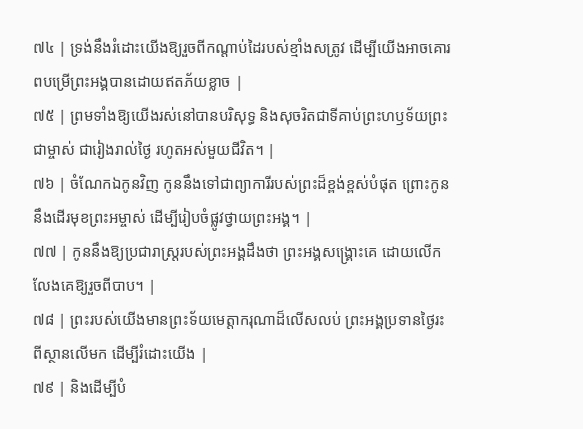៧៤ | ទ្រង់នឹងរំដោះយើងឱ្យរួចពីកណ្តាប់ដៃរបស់ខ្មាំងសត្រូវ ដើម្បីយើងអាចគោរពបម្រើព្រះអង្គបានដោយឥតភ័យខ្លាច |
៧៥ | ព្រមទាំងឱ្យយើងរស់នៅបានបរិសុទ្ធ និងសុចរិតជាទីគាប់ព្រះហឫទ័យព្រះជាម្ចាស់ ជារៀងរាល់ថ្ងៃ រហូតអស់មួយជីវិត។ |
៧៦ | ចំណែកឯកូនវិញ កូននឹងទៅជាព្យាការីរបស់ព្រះដ៏ខ្ពង់ខ្ពស់បំផុត ព្រោះកូននឹងដើរមុខព្រះអម្ចាស់ ដើម្បីរៀបចំផ្លូវថ្វាយព្រះអង្គ។ |
៧៧ | កូននឹងឱ្យប្រជារាស្ត្ររបស់ព្រះអង្គដឹងថា ព្រះអង្គសង្គ្រោះគេ ដោយលើកលែងគេឱ្យរួចពីបាប។ |
៧៨ | ព្រះរបស់យើងមានព្រះទ័យមេត្តាករុណាដ៏លើសលប់ ព្រះអង្គប្រទានថ្ងៃរះពីស្ថានលើមក ដើម្បីរំដោះយើង |
៧៩ | និងដើម្បីបំ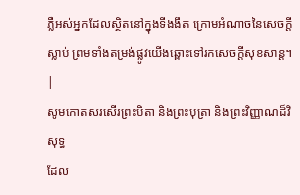ភ្លឺអស់អ្នកដែលស្ថិតនៅក្នុងទីងងឹត ក្រោមអំណាចនៃសេចក្តីស្លាប់ ព្រមទាំងតម្រង់ផ្លូវយើងឆ្ពោះទៅរកសេចក្តីសុខសាន្ត។ |
សូមកោតសរសើរព្រះបិតា និងព្រះបុត្រា និងព្រះវិញ្ញាណដ៏វិសុទ្ធ
ដែល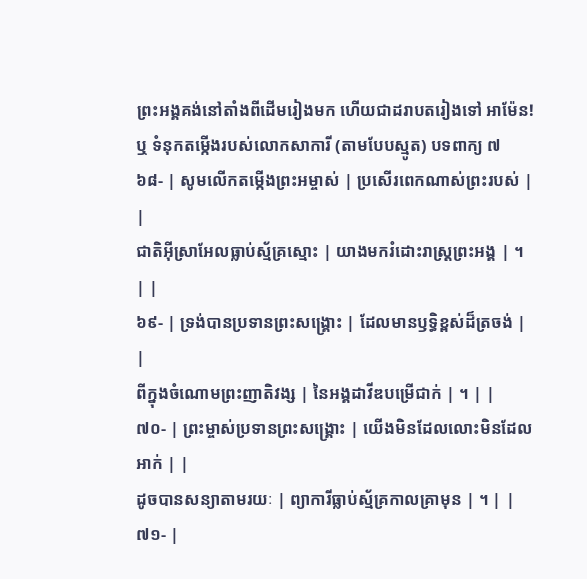ព្រះអង្គគង់នៅតាំងពីដើមរៀងមក ហើយជាដរាបតរៀងទៅ អាម៉ែន!
ឬ ទំនុកតម្កើងរបស់លោកសាការី (តាមបែបស្មូត) បទពាក្យ ៧
៦៨- | សូមលើកតម្កើងព្រះអម្ចាស់ | ប្រសើរពេកណាស់ព្រះរបស់ | |
ជាតិអ៊ីស្រាអែលធ្លាប់ស្ម័គ្រស្មោះ | យាងមករំដោះរាស្ត្រព្រះអង្គ | ។ | |
៦៩- | ទ្រង់បានប្រទានព្រះសង្គ្រោះ | ដែលមានឫទ្ធិខ្ពស់ដ៏ត្រចង់ | |
ពីក្នុងចំណោមព្រះញាតិវង្ស | នៃអង្គដាវីឌបម្រើជាក់ | ។ | |
៧០- | ព្រះម្ចាស់ប្រទានព្រះសង្គ្រោះ | យើងមិនដែលលោះមិនដែលអាក់ | |
ដូចបានសន្យាតាមរយៈ | ព្យាការីធ្លាប់ស្ម័គ្រកាលគ្រាមុន | ។ | |
៧១- |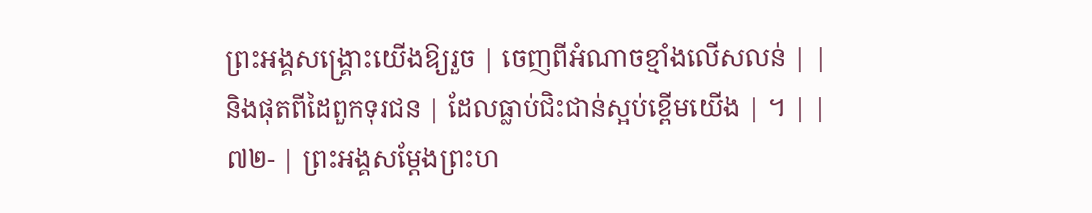ព្រះអង្គសង្គ្រោះយើងឱ្យរួច | ចេញពីអំណាចខ្មាំងលើសលន់ | |
និងផុតពីដៃពួកទុរជន | ដែលធ្លាប់ជិះជាន់ស្អប់ខ្ពើមយើង | ។ | |
៧២- | ព្រះអង្គសម្ដែងព្រះហ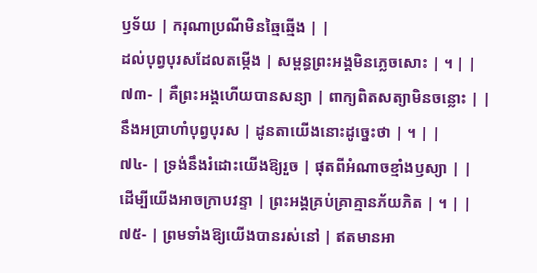ឫទ័យ | ករុណាប្រណីមិនឆ្មៃឆ្មើង | |
ដល់បុព្វបុរសដែលតម្កើង | សម្ពន្ធព្រះអង្គមិនភ្លេចសោះ | ។ | |
៧៣- | គឺព្រះអង្គហើយបានសន្យា | ពាក្យពិតសត្យាមិនចន្លោះ | |
នឹងអប្រាហាំបុព្វបុរស | ដូនតាយើងនោះដូច្នេះថា | ។ | |
៧៤- | ទ្រង់នឹងរំដោះយើងឱ្យរួច | ផុតពីអំណាចខ្មាំងឫស្យា | |
ដើម្បីយើងអាចក្រាបវន្ទា | ព្រះអង្គគ្រប់គ្រាគ្មានភ័យភិត | ។ | |
៧៥- | ព្រមទាំងឱ្យយើងបានរស់នៅ | ឥតមានអា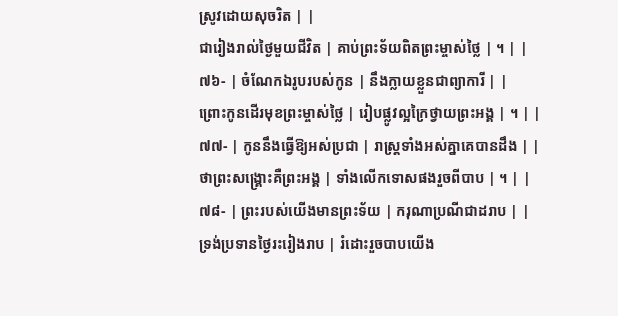ស្រូវដោយសុចរិត | |
ជារៀងរាល់ថ្ងៃមួយជីវិត | គាប់ព្រះទ័យពិតព្រះម្ចាស់ថ្លៃ | ។ | |
៧៦- | ចំណែកឯរូបរបស់កូន | នឹងក្លាយខ្លួនជាព្យាការី | |
ព្រោះកូនដើរមុខព្រះម្ចាស់ថ្លៃ | រៀបផ្លូវល្អក្រៃថ្វាយព្រះអង្គ | ។ | |
៧៧- | កូននឹងធ្វើឱ្យអស់ប្រជា | រាស្ត្រទាំងអស់គ្នាគេបានដឹង | |
ថាព្រះសង្គ្រោះគឺព្រះអង្គ | ទាំងលើកទោសផងរួចពីបាប | ។ | |
៧៨- | ព្រះរបស់យើងមានព្រះទ័យ | ករុណាប្រណីជាដរាប | |
ទ្រង់ប្រទានថ្ងៃរះរៀងរាប | រំដោះរួចបាបយើង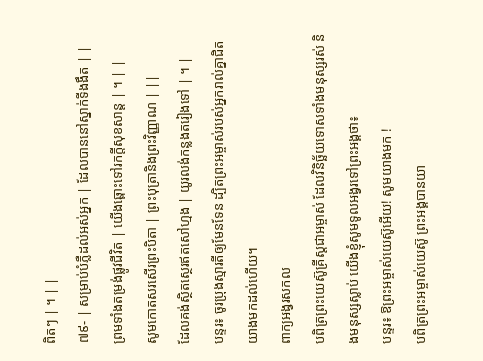ពិតៗ | ។ | |
៧៩- | សម្រាប់បំភ្លឺដល់អស់អ្នក | ដែលបាននៅស្នាក់ទីងងឹត | |
ព្រមទាំងតម្រង់ផ្លូវជីវិត | យើងឆ្ពោះទៅរកក្តីសុខសាន្ត | ។ | |
សូមកោតសរសើរព្រះបិតា | ព្រះបុត្រានិងព្រះវិញ្ញាណ | ||
ដែលគង់ស្ថិតស្ថេរឥតសៅហ្មង | យូរលង់កន្លងតរៀងទៅ | ។ |
បន្ទរ៖ ចូរប្រុងស្មារតីឲ្យមែនទែន ដ្បិតព្រះអម្ចាស់របស់អ្នករាល់គ្នាជិតយាងមកដល់ហើយ។
ពាក្យអង្វរសកល
បពិត្រព្រះយេស៊ូគ្រីស្តជាអម្ចាស់ ដែលវិនិច្ឆ័យទោសទាំងមនុស្សរស់ និងមនុស្សស្លាប់ យើងខ្ញុំសូមទូលអង្វរទៅព្រះអង្គថា៖
បន្ទរ៖ ឱព្រះអម្ចាស់យេស៊ូអើយ! សូមយាងមក !
បពិត្រព្រះអម្ចាស់យេស៊ូ ព្រះអង្គបានយា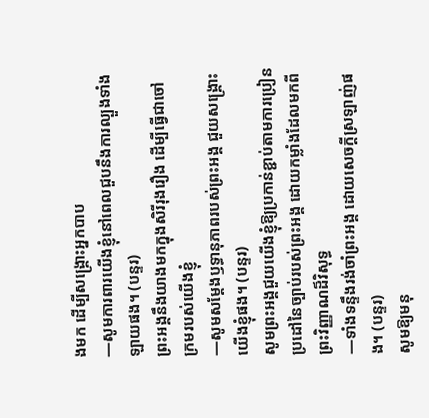ងមក ដើម្បីសង្រ្គោះអ្នកបាប
—សូមការពារយើងខ្ញុំនៅពេលជួបនឹងការល្បួងទាំងឡាយផង។ (បន្ទរ)
ព្រះអង្គនឹងយាងមកក្នុងសិរីរុងរឿង ដើម្បីធ្វើជាចៅក្រមរបស់យើងខ្ញុំ
—សូមសម្តែងឫទ្ធានុភាពរបស់ព្រះអង្គ ជួយសង្រ្គោះយើងខ្ញុំផង។ (បន្ទរ)
សូមព្រះអង្គជួយយើងខ្ញុំឱ្យប្រកាន់ខ្ជាប់តាមការប្រៀនប្រដៅនៃច្បាប់របស់ព្រះអង្គ ដោយកម្លាំងដែលមកពីព្រះវិញ្ញាណដ៏វិសុទ្ធ
—ទាំងទន្ទឹងរង់ចាំព្រះអង្គ ដោយសេចក្តីស្រឡាញ់ផង។ (បន្ទរ)
សូមឱ្យមនុ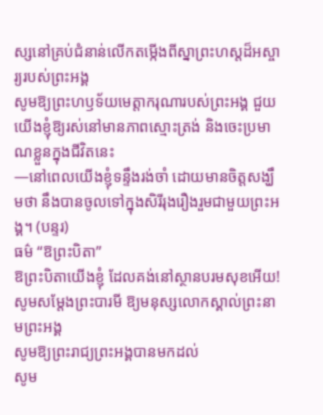ស្សនៅគ្រប់ជំនាន់លើកតម្កើងពីស្នាព្រះហស្ដដ៏អស្ចារ្យរបស់ព្រះអង្គ
សូមឱ្យព្រះហឫទ័យមេត្តាករុណារបស់ព្រះអង្គ ជួយយើងខ្ញុំឱ្យរស់នៅមានភាពស្មោះត្រង់ និងចេះប្រមាណខ្លួនក្នុងជីវិតនេះ
—នៅពេលយើងខ្ញុំទន្ទឹងរង់ចាំ ដោយមានចិត្តសង្ឃឹមថា នឹងបានចូលទៅក្នុងសិរីរុងរឿងរួមជាមួយព្រះអង្គ។ (បន្ទរ)
ធម៌ “ឱព្រះបិតា”
ឱព្រះបិតាយើងខ្ញុំ ដែលគង់នៅស្ថានបរមសុខអើយ!
សូមសម្តែងព្រះបារមី ឱ្យមនុស្សលោកស្គាល់ព្រះនាមព្រះអង្គ
សូមឱ្យព្រះរាជ្យព្រះអង្គបានមកដល់
សូម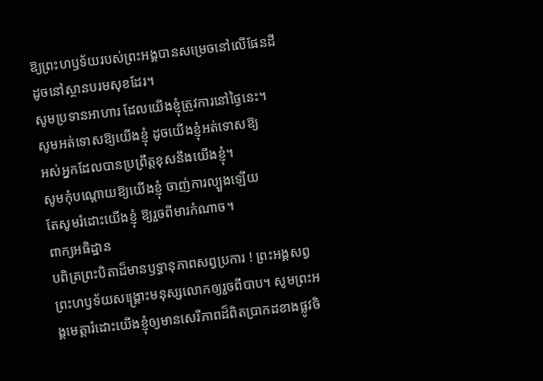ឱ្យព្រះហឫទ័យរបស់ព្រះអង្គបានសម្រេចនៅលើផែនដី
ដូចនៅស្ថានបរមសុខដែរ។
សូមប្រទានអាហារ ដែលយើងខ្ញុំត្រូវការនៅថ្ងៃនេះ។
សូមអត់ទោសឱ្យយើងខ្ញុំ ដូចយើងខ្ញុំអត់ទោសឱ្យ
អស់អ្នកដែលបានប្រព្រឹត្តខុសនឹងយើងខ្ញុំ។
សូមកុំបណ្តោយឱ្យយើងខ្ញុំ ចាញ់ការល្បួងឡើយ
តែសូមរំដោះយើងខ្ញុំ ឱ្យរួចពីមារកំណាច។
ពាក្យអធិដ្ឋាន
បពិត្រព្រះបិតាដ៏មានឫទ្ធានុភាពសព្វប្រការ ! ព្រះអង្គសព្វព្រះហឫទ័យសង្រ្គោះមនុស្សលោកឲ្យរួចពីបាប។ សូមព្រះអង្គមេត្តារំដោះយើងខ្ញុំឲ្យមានសេរីភាពដ៏ពិតប្រាកដខាងផ្លូវចិ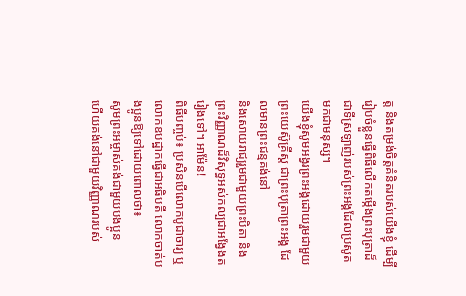ត្ត និងតម្រង់ចិត្តគំនិតរបស់យើងខ្ញុំ ដើម្បីរៀបចំខ្លួនធ្វើពិធីលើកតម្កើងព្រះបុត្រាដ៏ជាទីស្រឡាញ់របស់ព្រះអង្គដែលប្រសូតមកជាមនុស្ស។
យើងខ្ញុំសូមអង្វរព្រះអង្គដោយរួមជាមួយព្រះយេស៊ូគ្រីស្ត ជាព្រះបុត្រាព្រះអង្គ ដែលមានព្រះជន្មគង់នៅ
និងសោយរាជ្យរួមជាមួយព្រះបិតា និងព្រះវិញ្ញាណដ៏វិសុទ្ធអស់កល្បជាអង្វែងតរៀងទៅ។ អាម៉ែន!
ពិធីបញ្ចប់៖ ប្រសិនបើលោកបូជាចារ្យ ឬលោកឧបដ្ឋាកធ្វើជាអធិបតី លោកចាត់បងប្អូនឱ្យទៅដោយពោលថា៖
សូមព្រះអម្ចាស់គង់ជាមួយបងប្អូន
ហើយគង់នៅជាមួយវិញ្ញាណរបស់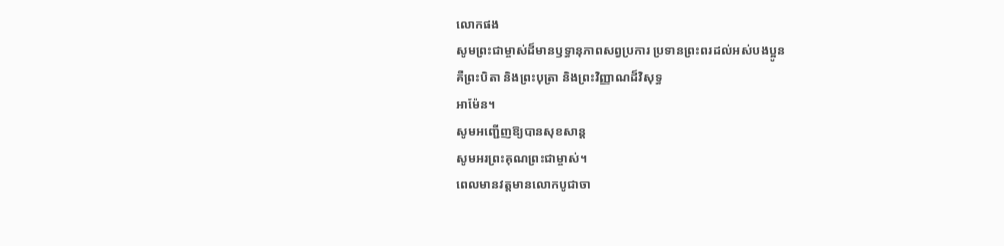លោកផង
សូមព្រះជាម្ចាស់ដ៏មានឫទ្ធានុភាពសព្វប្រការ ប្រទានព្រះពរដល់អស់បងប្អូន
គឺព្រះបិតា និងព្រះបុត្រា និងព្រះវិញ្ញាណដ៏វិសុទ្ធ
អាម៉ែន។
សូមអញ្ជើញឱ្យបានសុខសាន្ត
សូមអរព្រះគុណព្រះជាម្ចាស់។
ពេលមានវត្តមានលោកបូជាចា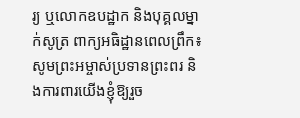រ្យ ឬលោកឧបដ្ឋាក និងបុគ្គលម្នាក់សូត្រ ពាក្យអធិដ្ឋានពេលព្រឹក៖
សូមព្រះអម្ចាស់ប្រទានព្រះពរ និងការពារយើងខ្ញុំឱ្យរួច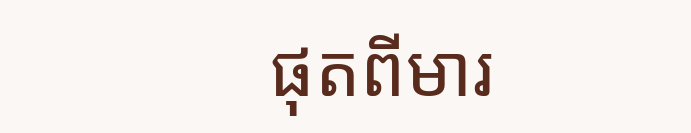ផុតពីមារ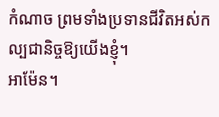កំណាច ព្រមទាំងប្រទានជីវិតអស់កល្បជានិច្ចឱ្យយើងខ្ញុំ។
អាម៉ែន។